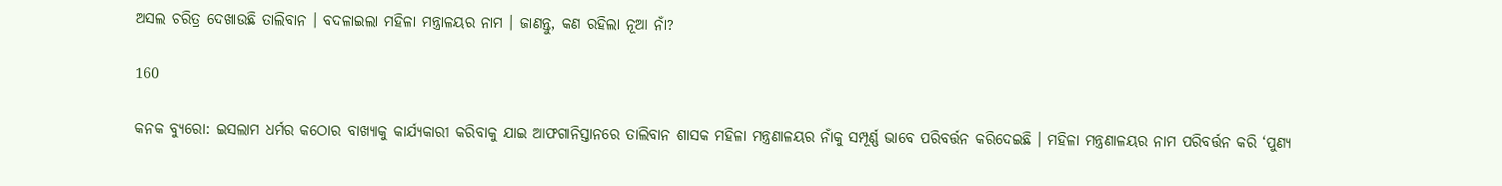ଅସଲ ଚରିତ୍ର ଦେଖାଉଛି ତାଲିବାନ । ବଦଳାଇଲା ମହିଳା ମନ୍ତ୍ରାଳୟର ନାମ । ଜାଣନ୍ତୁ, କଣ ରହିଲା ନୂଆ ନାଁ?

160

କନକ ବ୍ୟୁରୋ: ଇସଲାମ ଧର୍ମର କଠୋର ବାଖ୍ୟାକୁ କାର୍ଯ୍ୟକାରୀ କରିବାକୁ ଯାଇ ଆଫଗାନିସ୍ତାନରେ ତାଲିବାନ ଶାସକ ମହିଳା ମନ୍ତ୍ରଣାଳୟର ନାଁକୁ ସମ୍ପୂର୍ଣ୍ଣ ଭାବେ ପରିବର୍ତ୍ତନ କରିଦେଇଛି । ମହିଳା ମନ୍ତ୍ରଣାଳୟର ନାମ ପରିବର୍ତ୍ତନ କରି ‘ପୁଣ୍ୟ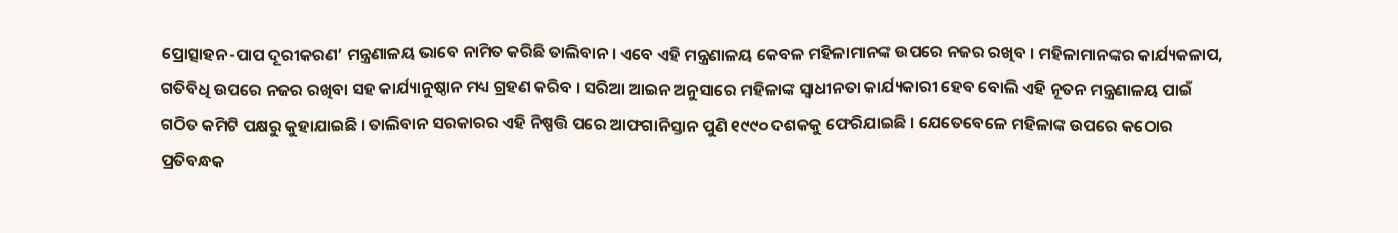ପ୍ରୋତ୍ସାହନ-ପାପ ଦୂରୀକରଣ’ ମନ୍ତ୍ରଣାଳୟ ଭାବେ ନାମିତ କରିଛି ତାଲିବାନ । ଏବେ ଏହି ମନ୍ତ୍ରଣାଳୟ କେବଳ ମହିଳାମାନଙ୍କ ଉପରେ ନଜର ରଖିବ । ମହିଳାମାନଙ୍କର କାର୍ଯ୍ୟକଳାପ, ଗତିବିଧି ଉପରେ ନଜର ରଖିବା ସହ କାର୍ଯ୍ୟାନୁଷ୍ଠାନ ମଧ୍ୟ ଗ୍ରହଣ କରିବ । ସରିଆ ଆଇନ ଅନୁସାରେ ମହିଳାଙ୍କ ସ୍ୱାଧୀନତା କାର୍ଯ୍ୟକାରୀ ହେବ ବୋଲି ଏହି ନୂତନ ମନ୍ତ୍ରଣାଳୟ ପାଇଁ ଗଠିତ କମିଟି ପକ୍ଷରୁ କୁହାଯାଇଛି । ତାଲିବାନ ସରକାରର ଏହି ନିଷ୍ପତ୍ତି ପରେ ଆଫଗାନିସ୍ତାନ ପୁଣି ୧୯୯୦ ଦଶକକୁ ଫେରିଯାଇଛି । ଯେତେବେଳେ ମହିଳାଙ୍କ ଉପରେ କଠୋର ପ୍ରତିବନ୍ଧକ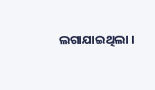ଲଗାଯାଇଥିଲା ।